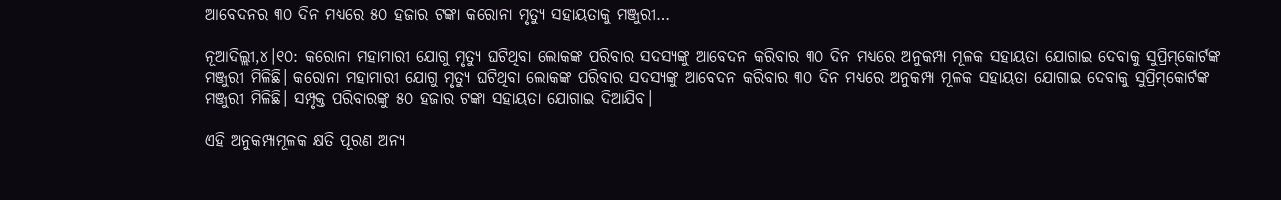ଆବେଦନର ୩୦ ଦିନ ମଧ୍ୟରେ ୫୦ ହଜାର ଟଙ୍କା କରୋନା ମୃତ୍ୟୁ ସହାୟତାକୁ ମଞ୍ଜୁରୀ…

ନୂଆଦିଲ୍ଲୀ,୪।୧୦: କରୋନା ମହାମାରୀ ଯୋଗୁ ମୃତ୍ୟୁ ଘଟିଥିବା ଲୋକଙ୍କ ପରିବାର ସଦସ୍ୟଙ୍କୁ ଆବେଦନ କରିବାର ୩୦ ଦିନ ମଧ୍ୟରେ ଅନୁକମ୍ପା ମୂଳକ ସହାୟତା ଯୋଗାଇ ଦେବାକୁ ସୁପ୍ରିମ୍‌କୋର୍ଟଙ୍କ ମଞ୍ଜୁରୀ ମିଳିଛି। କରୋନା ମହାମାରୀ ଯୋଗୁ ମୃତ୍ୟୁ ଘଟିଥିବା ଲୋକଙ୍କ ପରିବାର ସଦସ୍ୟଙ୍କୁ ଆବେଦନ କରିବାର ୩୦ ଦିନ ମଧ୍ୟରେ ଅନୁକମ୍ପା ମୂଳକ ସହାୟତା ଯୋଗାଇ ଦେବାକୁ ସୁପ୍ରିମ୍‌କୋର୍ଟଙ୍କ ମଞ୍ଜୁରୀ ମିଳିଛି। ସମ୍ପୃକ୍ତ ପରିବାରଙ୍କୁ ୫୦ ହଜାର ଟଙ୍କା ସହାୟତା ଯୋଗାଇ ଦିଆଯିବ।

ଏହି ଅନୁକମ୍ପାମୂଳକ କ୍ଷତି ପୂରଣ ଅନ୍ୟ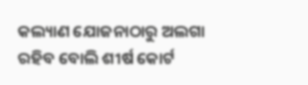କଲ୍ୟାଣ ଯୋଜନାଠାରୁ ଅଲଗା ରହିବ ବୋଲି ଶୀର୍ଷ କୋର୍ଟ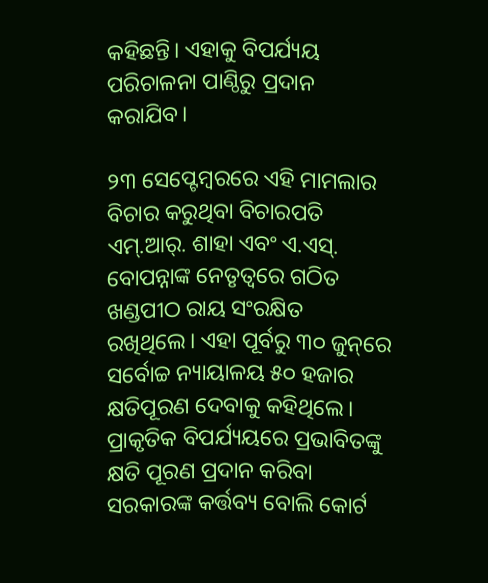କହିଛନ୍ତି। ଏହାକୁ ବିପର୍ଯ୍ୟୟ ପରିଚାଳନା ପାଣ୍ଠିରୁ ପ୍ରଦାନ କରାଯିବ।

୨୩ ସେପ୍ଟେମ୍ବରରେ ଏହି ମାମଲାର ବିଚାର କରୁଥିବା ବିଚାରପତି ଏମ୍‌.ଆର୍‌. ଶାହା ଏବଂ ଏ.ଏସ୍‌. ବୋପନ୍ନାଙ୍କ ନେତୃତ୍ୱରେ ଗଠିତ ଖଣ୍ଡପୀଠ ରାୟ ସଂରକ୍ଷିତ ରଖିଥିଲେ। ଏହା ପୂର୍ବରୁ ୩୦ ଜୁନ୍‌ରେ ସର୍ବୋଚ୍ଚ ନ୍ୟାୟାଳୟ ୫୦ ହଜାର କ୍ଷତିପୂରଣ ଦେବାକୁ କହିଥିଲେ। ପ୍ରାକୃତିକ ବିପର୍ଯ୍ୟୟରେ ପ୍ରଭାବିତଙ୍କୁ କ୍ଷତି ପୂରଣ ପ୍ରଦାନ କରିବା ସରକାରଙ୍କ କର୍ତ୍ତବ୍ୟ ବୋଲି କୋର୍ଟ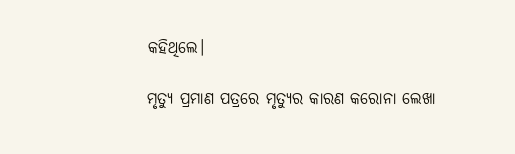କହିଥିଲେ।

ମୃତ୍ୟୁ ପ୍ରମାଣ ପତ୍ରରେ ମୃତ୍ୟୁର କାରଣ କରୋନା ଲେଖା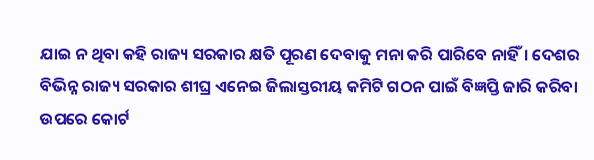ଯାଇ ନ ଥିବା କହି ରାଜ୍ୟ ସରକାର କ୍ଷତି ପୂରଣ ଦେବାକୁ ମନା କରି ପାରିବେ ନାହିଁ। ଦେଶର ବିଭିନ୍ନ ରାଜ୍ୟ ସରକାର ଶୀଘ୍ର ଏନେଇ ଜିଲାସ୍ତରୀୟ କମିଟି ଗଠନ ପାଇଁ ବିଜ୍ଞପ୍ତି ଜାରି କରିବା ଉପରେ କୋର୍ଟ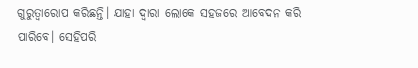ଗୁରୁତ୍ୱାରୋପ କରିଛନ୍ତି। ଯାହା ଦ୍ୱାରା ଲୋକେ ସହଜରେ ଆବେଦନ କରି ପାରିବେ। ସେହିପରି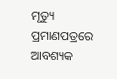ମୃତ୍ୟୁ ପ୍ରମାଣପତ୍ରରେ ଆବଶ୍ୟକ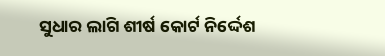ସୁଧାର ଲାଗି ଶୀର୍ଷ କୋର୍ଟ ନିର୍ଦ୍ଦେଶ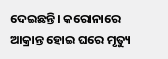ଦେଇଛନ୍ତି। କରୋନାରେ ଆକ୍ରାନ୍ତ ହୋଇ ଘରେ ମୃତ୍ୟୁ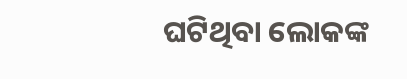ଘଟିଥିବା ଲୋକଙ୍କ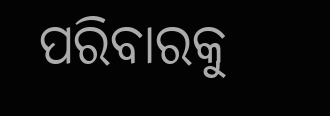ପରିବାରକୁ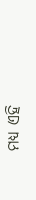ମଧ୍ୟ ଏହି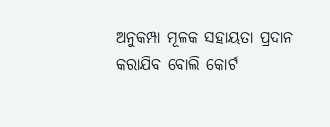ଅନୁକମ୍ପା ମୂଳକ ସହାୟତା ପ୍ରଦାନ କରାଯିବ ବୋଲି କୋର୍ଟ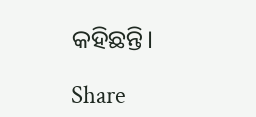କହିଛନ୍ତି।

Share